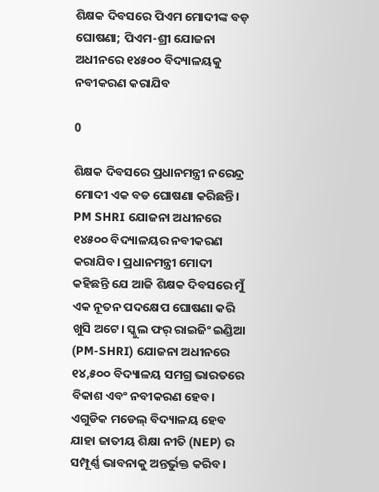ଶିକ୍ଷକ ଦିବସରେ ପିଏମ ମୋଦୀଙ୍କ ବଡ଼ ଘୋଷଣା; ପିଏମ-ଶ୍ରୀ ଯୋଜନା ଅଧୀନରେ ୧୪୫୦୦ ବିଦ୍ୟାଳୟକୁ ନବୀକରଣ କରାଯିବ

0

ଶିକ୍ଷକ ଦିବସରେ ପ୍ରଧାନମନ୍ତ୍ରୀ ନରେନ୍ଦ୍ର ମୋଦୀ ଏକ ବଡ ଘୋଷଣା କରିଛନ୍ତି। PM SHRI ଯୋଜନା ଅଧୀନରେ ୧୪୫୦୦ ବିଦ୍ୟାଳୟର ନବୀକରଣ କରାଯିବ। ପ୍ରଧାନମନ୍ତ୍ରୀ ମୋଦୀ କହିଛନ୍ତି ଯେ ଆଜି ଶିକ୍ଷକ ଦିବସରେ ମୁଁ ଏକ ନୂତନ ପଦକ୍ଷେପ ଘୋଷଣା କରି ଖୁସି ଅଟେ। ସ୍କୁଲ ଫର୍ ରାଇଜିଂ ଇଣ୍ଡିଆ (PM-SHRI) ଯୋଜନା ଅଧୀନରେ ୧୪,୫୦୦ ବିଦ୍ୟାଳୟ ସମଗ୍ର ଭାରତରେ ବିକାଶ ଏବଂ ନବୀକରଣ ହେବ। ଏଗୁଡିକ ମଡେଲ୍ ବିଦ୍ୟାଳୟ ହେବ ଯାହା ଜାତୀୟ ଶିକ୍ଷା ନୀତି (NEP) ର ସମ୍ପୂର୍ଣ୍ଣ ଭାବନାକୁ ଅନ୍ତର୍ଭୁକ୍ତ କରିବ।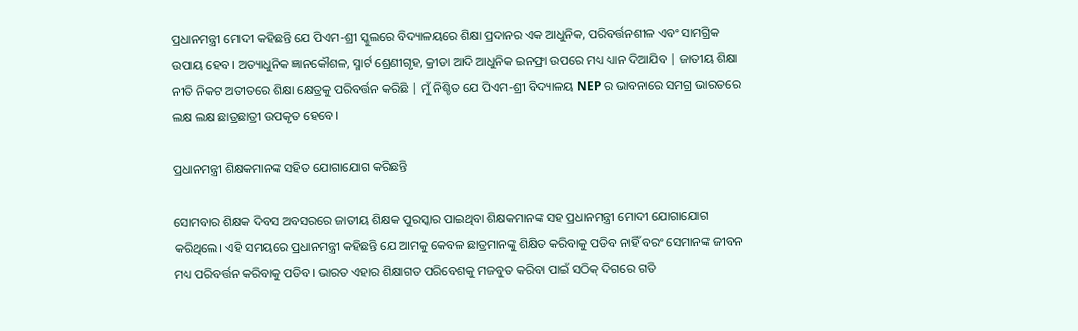ପ୍ରଧାନମନ୍ତ୍ରୀ ମୋଦୀ କହିଛନ୍ତି ଯେ ପିଏମ-ଶ୍ରୀ ସ୍କୁଲରେ ବିଦ୍ୟାଳୟରେ ଶିକ୍ଷା ପ୍ରଦାନର ଏକ ଆଧୁନିକ, ପରିବର୍ତ୍ତନଶୀଳ ଏବଂ ସାମଗ୍ରିକ ଉପାୟ ହେବ। ଅତ୍ୟାଧୁନିକ ଜ୍ଞାନକୌଶଳ, ସ୍ମାର୍ଟ ଶ୍ରେଣୀଗୃହ, କ୍ରୀଡା ଆଦି ଆଧୁନିକ ଇନଫ୍ରା ଉପରେ ମଧ୍ୟ ଧ୍ୟାନ ଦିଆଯିବ | ଜାତୀୟ ଶିକ୍ଷା ନୀତି ନିକଟ ଅତୀତରେ ଶିକ୍ଷା କ୍ଷେତ୍ରକୁ ପରିବର୍ତ୍ତନ କରିଛି | ମୁଁ ନିଶ୍ଚିତ ଯେ ପିଏମ-ଶ୍ରୀ ବିଦ୍ୟାଳୟ NEP ର ଭାବନାରେ ସମଗ୍ର ଭାରତରେ ଲକ୍ଷ ଲକ୍ଷ ଛାତ୍ରଛାତ୍ରୀ ଉପକୃତ ହେବେ।

ପ୍ରଧାନମନ୍ତ୍ରୀ ଶିକ୍ଷକମାନଙ୍କ ସହିତ ଯୋଗାଯୋଗ କରିଛନ୍ତି

ସୋମବାର ଶିକ୍ଷକ ଦିବସ ଅବସରରେ ଜାତୀୟ ଶିକ୍ଷକ ପୁରସ୍କାର ପାଇଥିବା ଶିକ୍ଷକମାନଙ୍କ ସହ ପ୍ରଧାନମନ୍ତ୍ରୀ ମୋଦୀ ଯୋଗାଯୋଗ କରିଥିଲେ। ଏହି ସମୟରେ ପ୍ରଧାନମନ୍ତ୍ରୀ କହିଛନ୍ତି ଯେ ଆମକୁ କେବଳ ଛାତ୍ରମାନଙ୍କୁ ଶିକ୍ଷିତ କରିବାକୁ ପଡିବ ନାହିଁ ବରଂ ସେମାନଙ୍କ ଜୀବନ ମଧ୍ୟ ପରିବର୍ତ୍ତନ କରିବାକୁ ପଡିବ। ଭାରତ ଏହାର ଶିକ୍ଷାଗତ ପରିବେଶକୁ ମଜବୁତ କରିବା ପାଇଁ ସଠିକ୍ ଦିଗରେ ଗତି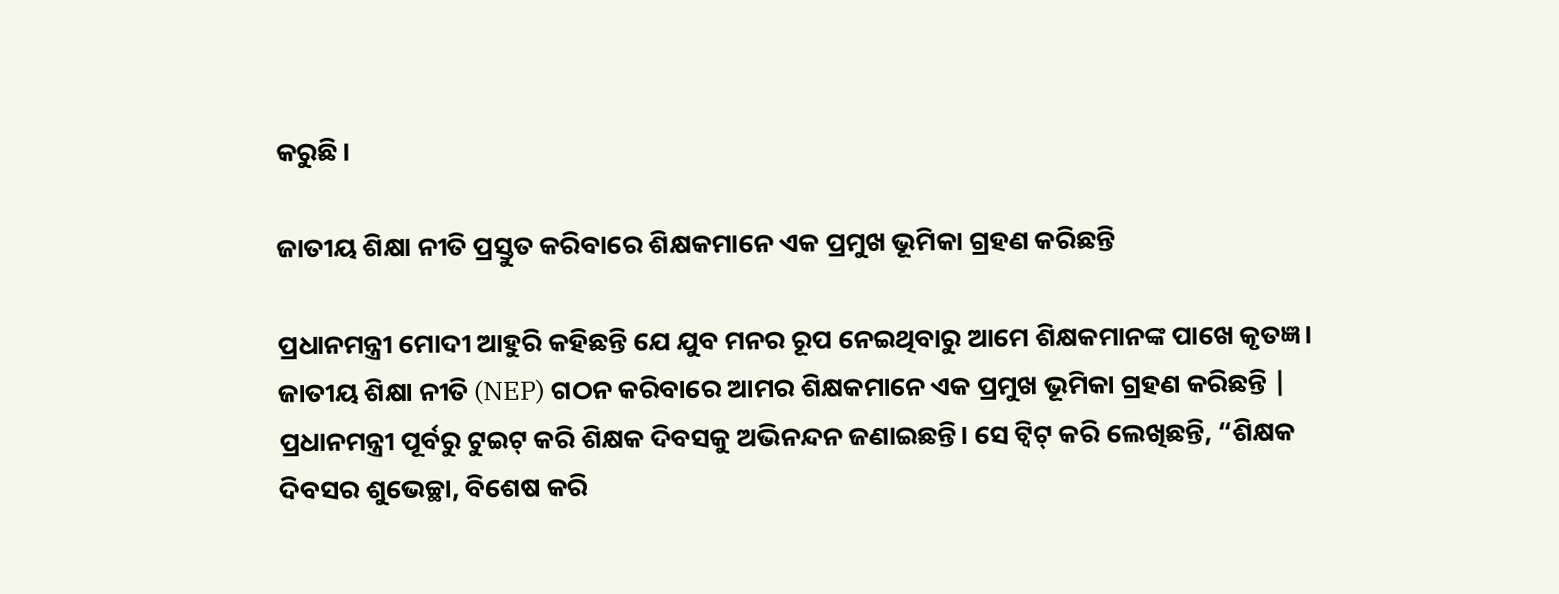କରୁଛି।

ଜାତୀୟ ଶିକ୍ଷା ନୀତି ପ୍ରସ୍ତୁତ କରିବାରେ ଶିକ୍ଷକମାନେ ଏକ ପ୍ରମୁଖ ଭୂମିକା ଗ୍ରହଣ କରିଛନ୍ତି

ପ୍ରଧାନମନ୍ତ୍ରୀ ମୋଦୀ ଆହୁରି କହିଛନ୍ତି ଯେ ଯୁବ ମନର ରୂପ ନେଇଥିବାରୁ ଆମେ ଶିକ୍ଷକମାନଙ୍କ ପାଖେ କୃତଜ୍ଞ। ଜାତୀୟ ଶିକ୍ଷା ନୀତି (NEP) ଗଠନ କରିବାରେ ଆମର ଶିକ୍ଷକମାନେ ଏକ ପ୍ରମୁଖ ଭୂମିକା ଗ୍ରହଣ କରିଛନ୍ତି | ପ୍ରଧାନମନ୍ତ୍ରୀ ପୂର୍ବରୁ ଟୁଇଟ୍ କରି ଶିକ୍ଷକ ଦିବସକୁ ଅଭିନନ୍ଦନ ଜଣାଇଛନ୍ତି। ସେ ଟ୍ୱିଟ୍ କରି ଲେଖିଛନ୍ତି, “ଶିକ୍ଷକ ଦିବସର ଶୁଭେଚ୍ଛା, ବିଶେଷ କରି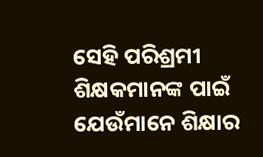ସେହି ପରିଶ୍ରମୀ ଶିକ୍ଷକମାନଙ୍କ ପାଇଁ ଯେଉଁମାନେ ଶିକ୍ଷାର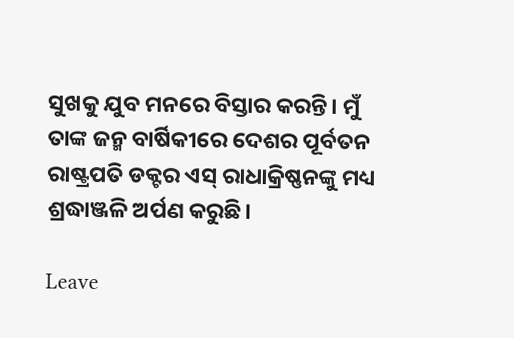ସୁଖକୁ ଯୁବ ମନରେ ବିସ୍ତାର କରନ୍ତି। ମୁଁ ତାଙ୍କ ଜନ୍ମ ବାର୍ଷିକୀରେ ଦେଶର ପୂର୍ବତନ ରାଷ୍ଟ୍ରପତି ଡକ୍ଟର ଏସ୍ ରାଧାକ୍ରିଷ୍ଣନଙ୍କୁ ମଧ୍ୟ ଶ୍ରଦ୍ଧାଞ୍ଜଳି ଅର୍ପଣ କରୁଛି।

Leave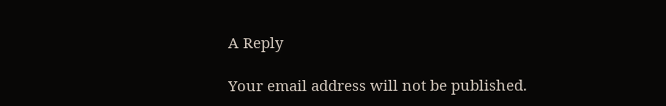A Reply

Your email address will not be published.